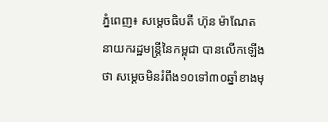ភ្នំពេញ៖ សម្តេចធិបតី ហ៊ុន ម៉ាណែត នាយករដ្ឋមន្ត្រីនៃកម្ពុជា បានលើកឡើងថា សម្តេចមិនរំពឹង១០ទៅ៣០ឆ្នាំខាងមុ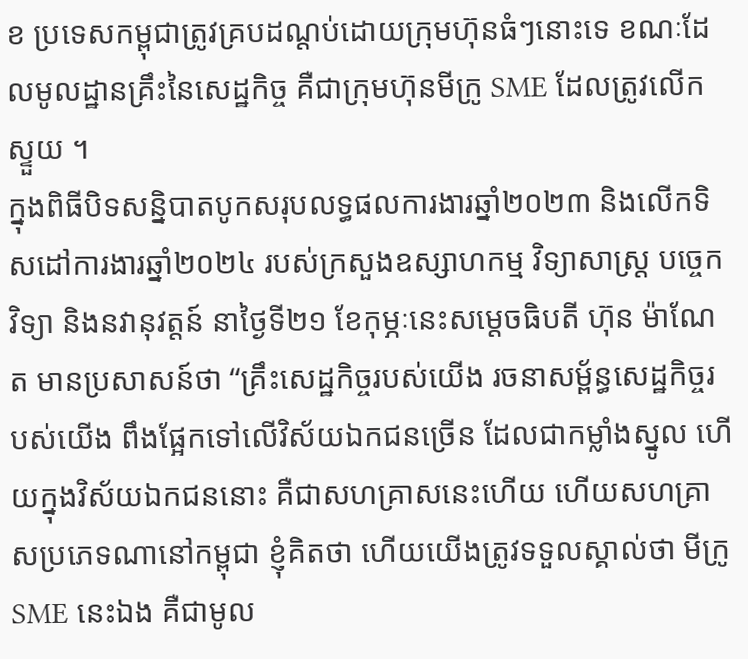ខ ប្រទេសកម្ពុជាត្រូវគ្របដណ្តប់ដោយក្រុមហ៊ុនធំៗនោះទេ ខណៈដែលមូលដ្ឋានគ្រឹះនៃសេដ្ឋកិច្ច គឺជាក្រុមហ៊ុនមីក្រូ SME ដែលត្រូវលើកស្ទួយ ។
ក្នុងពិធីបិទសន្និបាតបូកសរុបលទ្ធផលការងារឆ្នាំ២០២៣ និងលើកទិសដៅការងារឆ្នាំ២០២៤ របស់ក្រសួងឧស្សាហកម្ម វិទ្យាសាស្រ្ត បច្ចេកវិទ្យា និងនវានុវត្តន៍ នាថ្ងៃទី២១ ខែកុម្ភៈនេះសម្តេចធិបតី ហ៊ុន ម៉ាណែត មានប្រសាសន៍ថា “គ្រឹះសេដ្ឋកិច្ចរបស់យើង រចនាសម្ព័ន្ធសេដ្ឋកិច្ចរបស់យើង ពឹងផ្អែកទៅលើវិស័យឯកជនច្រើន ដែលជាកម្លាំងស្នូល ហើយក្នុងវិស័យឯកជននោះ គឺជាសហគ្រាសនេះហើយ ហើយសហគ្រាសប្រភេទណានៅកម្ពុជា ខ្ញុំគិតថា ហើយយើងត្រូវទទួលស្គាល់ថា មីក្រូ SME នេះឯង គឺជាមូល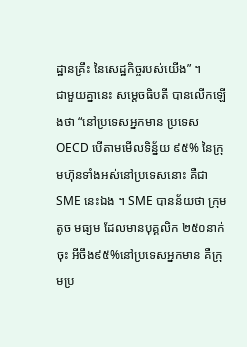ដ្ឋានគ្រឹះ នៃសេដ្ឋកិច្ចរបស់យើង” ។
ជាមួយគ្នានេះ សម្តេចធិបតី បានលើកឡើងថា “នៅប្រទេសអ្នកមាន ប្រទេស OECD បើតាមមើលទិន្ន័យ ៩៥% នៃក្រុមហ៊ុនទាំងអស់នៅប្រទេសនោះ គឺជា SME នេះឯង ។ SME បានន័យថា ក្រុមតូច មធ្យម ដែលមានបុគ្គលិក ២៥០នាក់ចុះ អីចឹង៩៥%នៅប្រទេសអ្នកមាន គឺក្រុមប្រ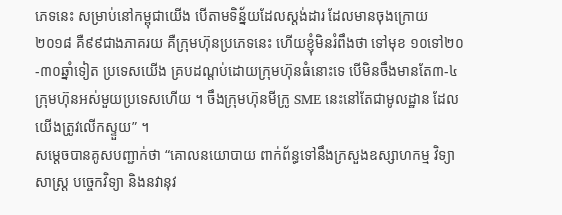ភេទនេះ សម្រាប់នៅកម្ពុជាយើង បើតាមទិន្ន័យដែលស្តង់ដារ ដែលមានចុងក្រោយ ២០១៨ គឺ៩៩ជាងភាគរយ គឺក្រុមហ៊ុនប្រភេទនេះ ហើយខ្ញុំមិនរំពឹងថា ទៅមុខ ១០ទៅ២០-៣០ឆ្នាំទៀត ប្រទេសយើង គ្របដណ្តប់ដោយក្រុមហ៊ុនធំនោះទេ បើមិនចឹងមានតែ៣-៤ក្រុមហ៊ុនអស់មួយប្រទេសហើយ ។ ចឹងក្រុមហ៊ុនមីក្រូ SME នេះនៅតែជាមូលដ្ឋាន ដែលយើងត្រូវលើកស្ទួយ” ។
សម្តេចបានគូសបញ្ជាក់ថា “គោលនយោបាយ ពាក់ព័ន្ធទៅនឹងក្រសួងឧស្សាហកម្ម វិទ្យាសាស្រ្ត បច្ចេកវិទ្យា និងនវានុវ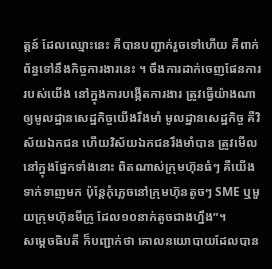ត្តន៍ ដែលឈ្មោះនេះ គឺបានបញ្ជាក់រួចទៅហើយ គឺពាក់ព័ន្ធទៅនឹងកិច្ចការងារនេះ ។ ចឹងការដាក់ចេញផែនការរបស់យើង នៅក្នុងការបង្កើតការងារ ត្រូវធ្វើយ៉ាងណា ឲ្យមូលដ្ឋានសេដ្ឋកិច្ចយើងរឹងមាំ មូលដ្ឋានសេដ្ឋកិច្ច គឺវិស័យឯកជន ហើយវិស័យឯកជនរឹងមាំបាន ត្រូវមើលនៅក្នុងផ្នែកទាំងនោះ ពិតណាស់ក្រុមហ៊ុនធំៗ គឺយើងទាក់ទាញមក ប៉ុន្តែកុំភ្លេចនៅក្រុមហ៊ុនតូចៗ SME ឬមួយក្រុមហ៊ុនមីក្រូ ដែល១០នាក់តូចជាងហ្នឹង”។
សម្តេចធិបតី ក៏បញ្ជាក់ថា គោលនយោបាយដែលបាន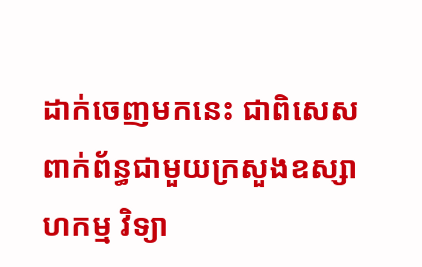ដាក់ចេញមកនេះ ជាពិសេសពាក់ព័ន្ធជាមួយក្រសួងឧស្សាហកម្ម វិទ្យា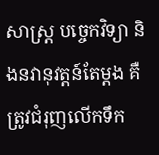សាស្រ្ត បច្ចេកវិទ្យា និងនវានុវត្តន៍តែម្តង គឺត្រូវជំរុញលើកទឹក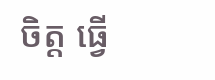ចិត្ត ធ្វើ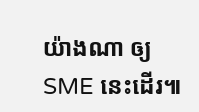យ៉ាងណា ឲ្យ SME នេះដើរ៕